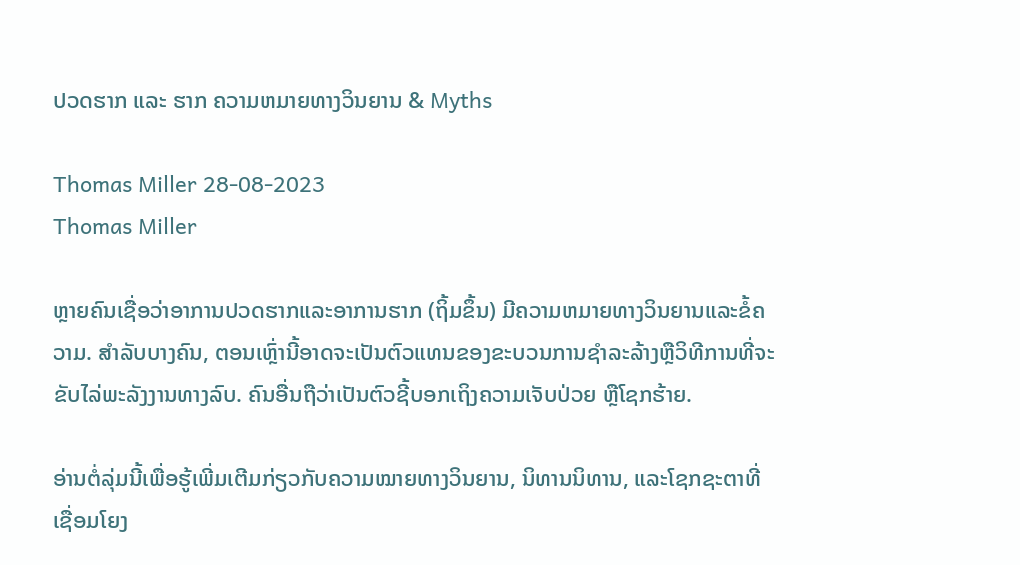ປວດຮາກ ແລະ ຮາກ ຄວາມຫມາຍທາງວິນຍານ & Myths

Thomas Miller 28-08-2023
Thomas Miller

ຫຼາຍຄົນເຊື່ອວ່າອາການປວດຮາກແລະອາການຮາກ (ຖິ້ມຂຶ້ນ) ມີຄວາມຫມາຍທາງວິນຍານແລະຂໍ້ຄວາມ. ສໍາລັບບາງຄົນ, ຕອນເຫຼົ່ານີ້ອາດຈະເປັນຕົວແທນຂອງຂະບວນການຊໍາລະລ້າງຫຼືວິທີການທີ່ຈະຂັບໄລ່ພະລັງງານທາງລົບ. ຄົນອື່ນຖືວ່າເປັນຕົວຊີ້ບອກເຖິງຄວາມເຈັບປ່ວຍ ຫຼືໂຊກຮ້າຍ.

ອ່ານຕໍ່ລຸ່ມນີ້ເພື່ອຮູ້ເພີ່ມເຕີມກ່ຽວກັບຄວາມໝາຍທາງວິນຍານ, ນິທານນິທານ, ແລະໂຊກຊະຕາທີ່ເຊື່ອມໂຍງ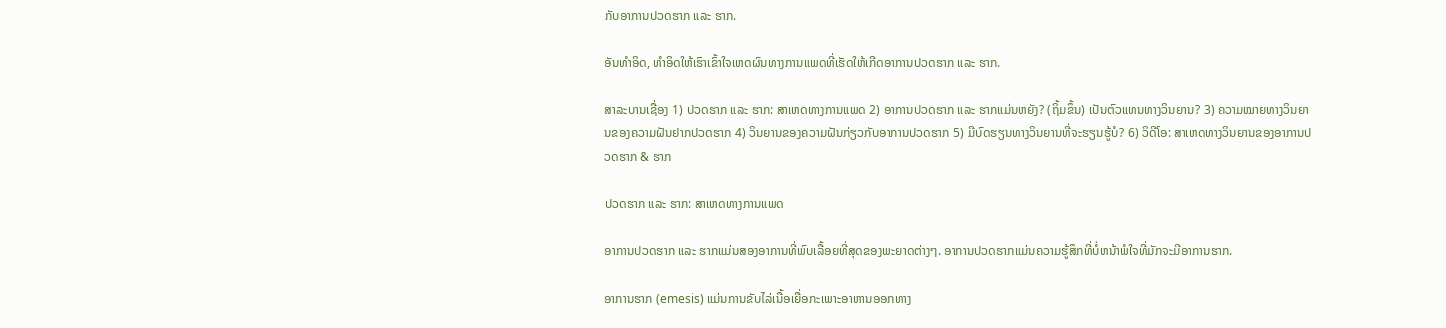ກັບອາການປວດຮາກ ແລະ ຮາກ.

ອັນທຳອິດ, ທຳອິດໃຫ້ເຮົາເຂົ້າໃຈເຫດຜົນທາງການແພດທີ່ເຮັດໃຫ້ເກີດອາການປວດຮາກ ແລະ ຮາກ.

ສາລະບານເຊື່ອງ 1) ປວດຮາກ ແລະ ຮາກ: ສາເຫດທາງການແພດ 2) ອາການປວດຮາກ ແລະ ຮາກແມ່ນຫຍັງ? (ຖິ້ມຂຶ້ນ) ເປັນຕົວແທນທາງວິນຍານ? 3) ຄວາມໝາຍທາງວິນຍານຂອງຄວາມຝັນຢາກປວດຮາກ 4) ວິນຍານຂອງຄວາມຝັນກ່ຽວກັບອາການປວດຮາກ 5) ມີບົດຮຽນທາງວິນຍານທີ່ຈະຮຽນຮູ້ບໍ? 6) ວິດີໂອ: ສາເຫດທາງວິນຍານຂອງອາການປວດຮາກ & ຮາກ

ປວດຮາກ ແລະ ຮາກ: ສາເຫດທາງການແພດ

ອາການປວດຮາກ ແລະ ຮາກແມ່ນສອງອາການທີ່ພົບເລື້ອຍທີ່ສຸດຂອງພະຍາດຕ່າງໆ. ອາການປວດຮາກແມ່ນຄວາມຮູ້ສຶກທີ່ບໍ່ຫນ້າພໍໃຈທີ່ມັກຈະມີອາການຮາກ.

ອາການຮາກ (emesis) ແມ່ນການຂັບໄລ່ເນື້ອເຍື່ອກະເພາະອາຫານອອກທາງ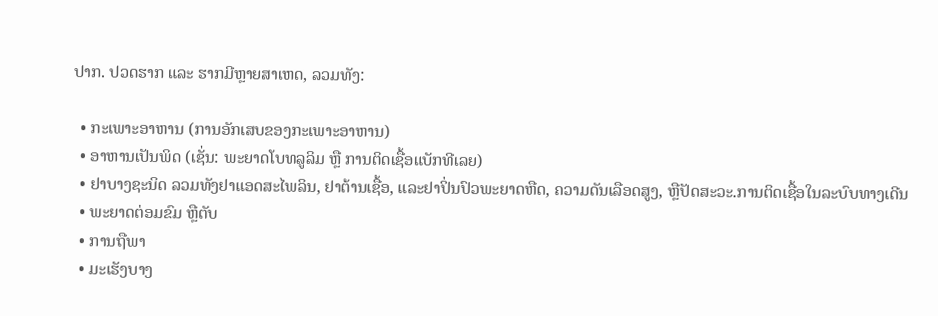ປາກ. ປວດຮາກ ແລະ ຮາກມີຫຼາຍສາເຫດ, ລວມທັງ:

  • ກະເພາະອາຫານ (ການອັກເສບຂອງກະເພາະອາຫານ)
  • ອາຫານເປັນພິດ (ເຊັ່ນ: ພະຍາດໂບທລູລິມ ຫຼື ການຕິດເຊື້ອແບັກທີເລຍ)
  • ຢາບາງຊະນິດ ລວມທັງຢາແອດສະໄພລິນ, ຢາຕ້ານເຊື້ອ, ແລະຢາປິ່ນປົວພະຍາດຫືດ, ຄວາມດັນເລືອດສູງ, ຫຼືປັດສະວະ.ການຕິດເຊື້ອໃນລະບົບທາງເດີນ
  • ພະຍາດຕ່ອມຂົມ ຫຼືຕັບ
  • ການຖືພາ
  • ມະເຮັງບາງ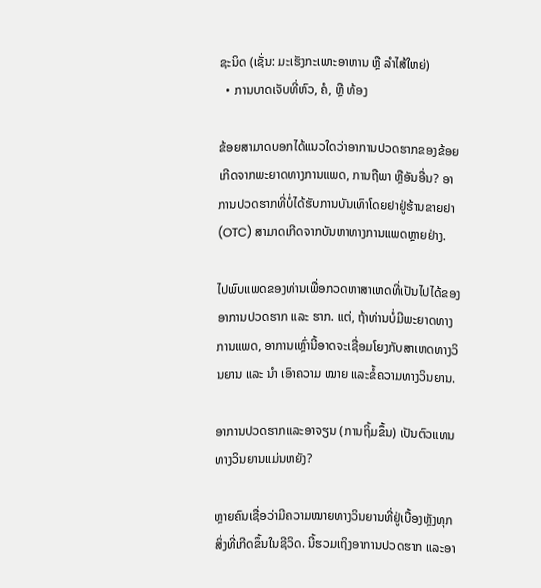ຊະນິດ (ເຊັ່ນ: ມະເຮັງກະເພາະອາຫານ ຫຼື ລຳໄສ້ໃຫຍ່)
  • ການບາດເຈັບທີ່ຫົວ, ຄໍ, ຫຼື ທ້ອງ

ຂ້ອຍສາມາດບອກໄດ້ແນວໃດວ່າອາການປວດຮາກຂອງຂ້ອຍເກີດຈາກພະຍາດທາງການແພດ, ການຖືພາ ຫຼືອັນອື່ນ? ອາການປວດຮາກທີ່ບໍ່ໄດ້ຮັບການບັນເທົາໂດຍຢາຢູ່ຮ້ານຂາຍຢາ (OTC) ສາມາດເກີດຈາກບັນຫາທາງການແພດຫຼາຍຢ່າງ.

ໄປພົບແພດຂອງທ່ານເພື່ອກວດຫາສາເຫດທີ່ເປັນໄປໄດ້ຂອງອາການປວດຮາກ ແລະ ຮາກ. ແຕ່, ຖ້າທ່ານບໍ່ມີພະຍາດທາງການແພດ, ອາການເຫຼົ່ານີ້ອາດຈະເຊື່ອມໂຍງກັບສາເຫດທາງວິນຍານ ແລະ ນຳ ເອົາຄວາມ ໝາຍ ແລະຂໍ້ຄວາມທາງວິນຍານ.

ອາການປວດຮາກແລະອາຈຽນ (ການຖິ້ມຂຶ້ນ) ເປັນຕົວແທນທາງວິນຍານແມ່ນຫຍັງ?

ຫຼາຍຄົນເຊື່ອວ່າມີຄວາມໝາຍທາງວິນຍານທີ່ຢູ່ເບື້ອງຫຼັງທຸກສິ່ງທີ່ເກີດຂຶ້ນໃນຊີວິດ. ນີ້ຮວມເຖິງອາການປວດຮາກ ແລະອາ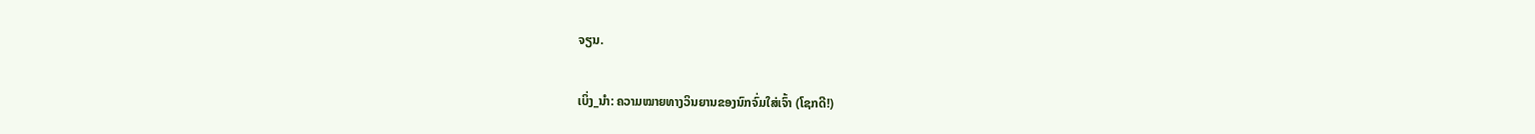ຈຽນ.

ເບິ່ງ_ນຳ: ຄວາມໝາຍທາງວິນຍານຂອງນົກຈົ່ມໃສ່ເຈົ້າ (ໂຊກດີ!)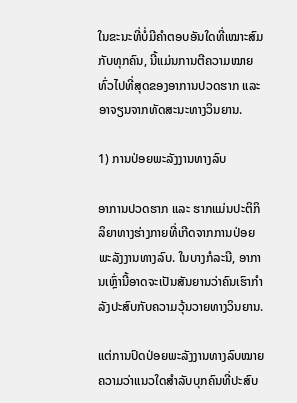ໃນຂະນະທີ່ບໍ່ມີຄຳຕອບອັນໃດທີ່ເໝາະສົມກັບທຸກຄົນ, ນີ້ແມ່ນການຕີຄວາມໝາຍທົ່ວໄປທີ່ສຸດຂອງອາການປວດຮາກ ແລະອາຈຽນຈາກທັດສະນະທາງວິນຍານ.

1) ການປ່ອຍພະລັງງານທາງລົບ

ອາການປວດຮາກ ແລະ ຮາກແມ່ນປະຕິກິລິຍາທາງຮ່າງກາຍທີ່ເກີດຈາກການປ່ອຍພະລັງງານທາງລົບ. ໃນບາງກໍລະນີ, ອາການເຫຼົ່ານີ້ອາດຈະເປັນສັນຍານວ່າຄົນເຮົາກຳລັງປະສົບກັບຄວາມວຸ້ນວາຍທາງວິນຍານ.

ແຕ່ການປົດປ່ອຍພະລັງງານທາງລົບໝາຍຄວາມວ່າແນວໃດສຳລັບບຸກຄົນທີ່ປະສົບ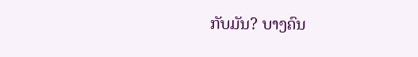ກັບມັນ? ບາງຄົນ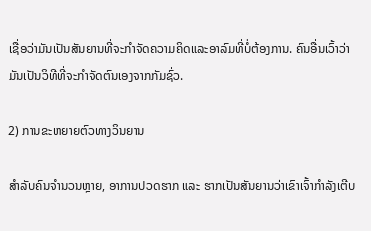ເຊື່ອວ່າມັນເປັນສັນຍານທີ່ຈະກຳຈັດຄວາມຄິດແລະອາລົມທີ່ບໍ່ຕ້ອງການ. ຄົນອື່ນເວົ້າວ່າມັນເປັນວິທີທີ່ຈະກຳຈັດຕົນເອງຈາກກັມຊົ່ວ.

2) ການຂະຫຍາຍຕົວທາງວິນຍານ

ສຳລັບຄົນຈໍານວນຫຼາຍ, ອາການປວດຮາກ ແລະ ຮາກເປັນສັນຍານວ່າເຂົາເຈົ້າກຳລັງເຕີບ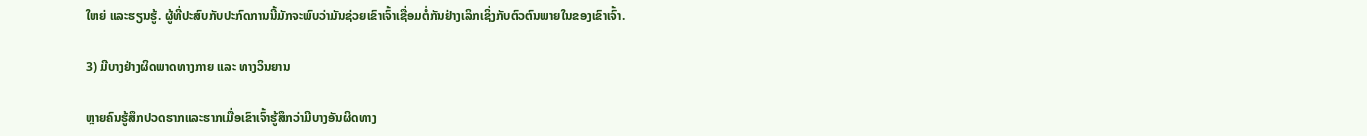ໃຫຍ່ ແລະຮຽນຮູ້. ຜູ້ທີ່ປະສົບກັບປະກົດການນີ້ມັກຈະພົບວ່າມັນຊ່ວຍເຂົາເຈົ້າເຊື່ອມຕໍ່ກັນຢ່າງເລິກເຊິ່ງກັບຕົວຕົນພາຍໃນຂອງເຂົາເຈົ້າ.

3) ມີບາງຢ່າງຜິດພາດທາງກາຍ ແລະ ທາງວິນຍານ

ຫຼາຍຄົນຮູ້ສຶກປວດຮາກແລະຮາກເມື່ອເຂົາເຈົ້າຮູ້ສຶກວ່າມີບາງອັນຜິດທາງ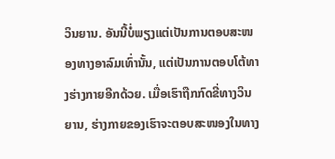ວິນຍານ. ອັນນີ້ບໍ່ພຽງແຕ່ເປັນການຕອບສະໜອງທາງອາລົມເທົ່ານັ້ນ, ແຕ່ເປັນການຕອບໂຕ້ທາງຮ່າງກາຍອີກດ້ວຍ. ເມື່ອເຮົາຖືກກົດຂີ່ທາງວິນຍານ, ຮ່າງກາຍຂອງເຮົາຈະຕອບສະໜອງໃນທາງ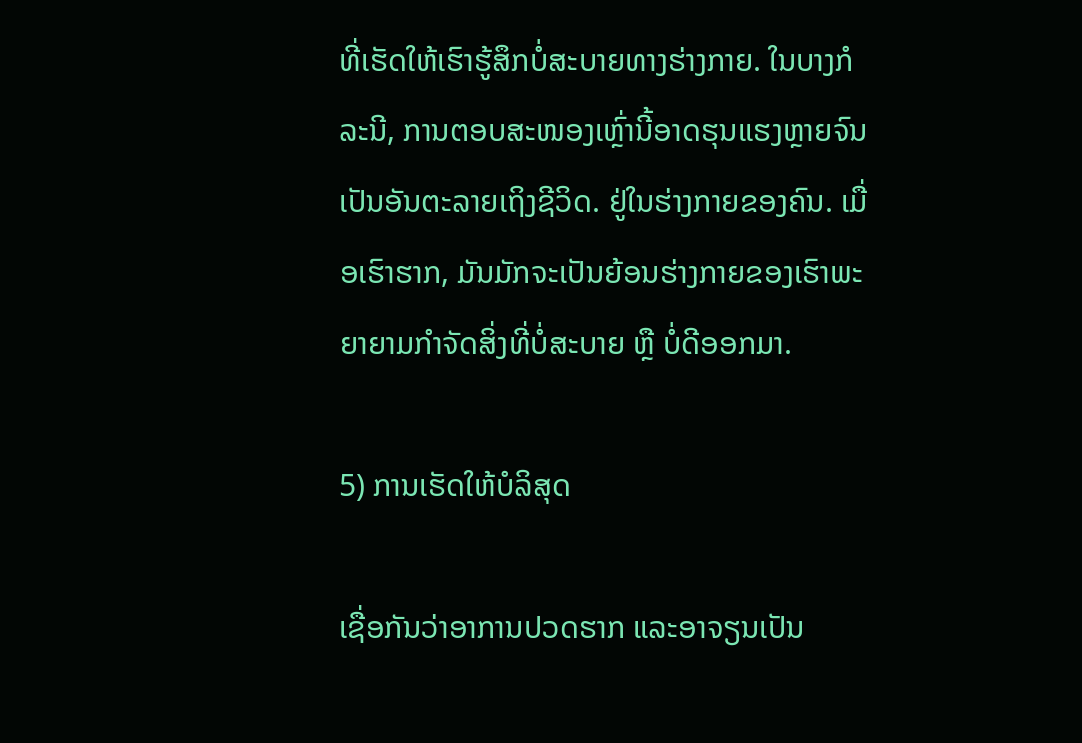ທີ່ເຮັດໃຫ້ເຮົາຮູ້ສຶກບໍ່ສະບາຍທາງຮ່າງກາຍ. ໃນບາງກໍລະນີ, ການຕອບສະໜອງເຫຼົ່ານີ້ອາດຮຸນແຮງຫຼາຍຈົນເປັນອັນຕະລາຍເຖິງຊີວິດ. ຢູ່ໃນຮ່າງກາຍຂອງຄົນ. ເມື່ອເຮົາຮາກ, ມັນມັກຈະເປັນຍ້ອນຮ່າງກາຍຂອງເຮົາພະຍາຍາມກຳຈັດສິ່ງທີ່ບໍ່ສະບາຍ ຫຼື ບໍ່ດີອອກມາ.

5) ການເຮັດໃຫ້ບໍລິສຸດ

ເຊື່ອກັນວ່າອາການປວດຮາກ ແລະອາຈຽນເປັນ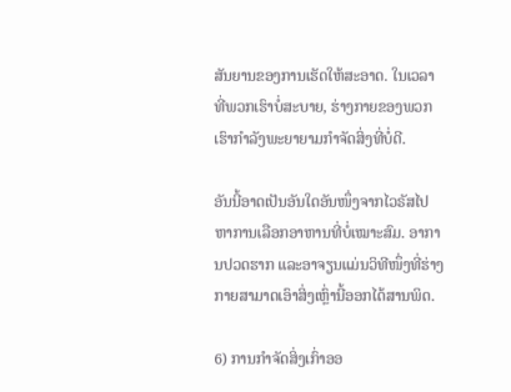ສັນຍານຂອງການເຮັດໃຫ້ສະອາດ. ໃນເວລາທີ່ພວກເຮົາບໍ່ສະບາຍ, ຮ່າງກາຍຂອງພວກເຮົາກໍາລັງພະຍາຍາມກໍາຈັດສິ່ງທີ່ບໍ່ດີ.

ອັນນີ້ອາດເປັນອັນໃດອັນໜຶ່ງຈາກໄວຣັສໄປຫາການເລືອກອາຫານທີ່ບໍ່ເໝາະສົມ. ອາການປວດຮາກ ແລະອາຈຽນແມ່ນວິທີໜຶ່ງທີ່ຮ່າງກາຍສາມາດເອົາສິ່ງເຫຼົ່ານີ້ອອກໄດ້ສານພິດ.

6) ການກຳຈັດສິ່ງເກົ່າອອ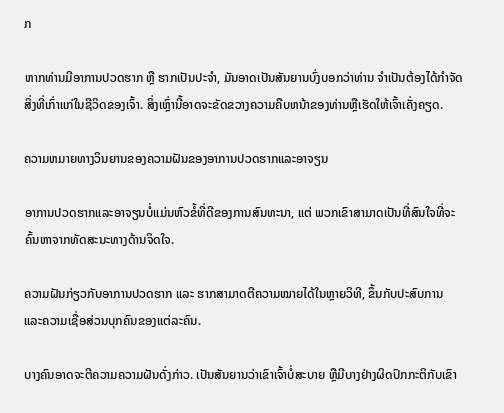ກ

ຫາກທ່ານມີອາການປວດຮາກ ຫຼື ຮາກເປັນປະຈຳ, ມັນອາດເປັນສັນຍານບົ່ງບອກວ່າທ່ານ ຈໍາເປັນຕ້ອງໄດ້ກໍາຈັດສິ່ງທີ່ເກົ່າແກ່ໃນຊີວິດຂອງເຈົ້າ. ສິ່ງເຫຼົ່ານີ້ອາດຈະຂັດຂວາງຄວາມຄືບຫນ້າຂອງທ່ານຫຼືເຮັດໃຫ້ເຈົ້າເຄັ່ງຄຽດ.

ຄວາມຫມາຍທາງວິນຍານຂອງຄວາມຝັນຂອງອາການປວດຮາກແລະອາຈຽນ

ອາການປວດຮາກແລະອາຈຽນບໍ່ແມ່ນຫົວຂໍ້ທີ່ດີຂອງການສົນທະນາ, ແຕ່ ພວກເຂົາສາມາດເປັນທີ່ສົນໃຈທີ່ຈະຄົ້ນຫາຈາກທັດສະນະທາງດ້ານຈິດໃຈ.

ຄວາມຝັນກ່ຽວກັບອາການປວດຮາກ ແລະ ຮາກສາມາດຕີຄວາມໝາຍໄດ້ໃນຫຼາຍວິທີ, ຂຶ້ນກັບປະສົບການ ແລະຄວາມເຊື່ອສ່ວນບຸກຄົນຂອງແຕ່ລະຄົນ.

ບາງຄົນອາດຈະຕີຄວາມຄວາມຝັນດັ່ງກ່າວ. ເປັນສັນຍານວ່າເຂົາເຈົ້າບໍ່ສະບາຍ ຫຼືມີບາງຢ່າງຜິດປົກກະຕິກັບເຂົາ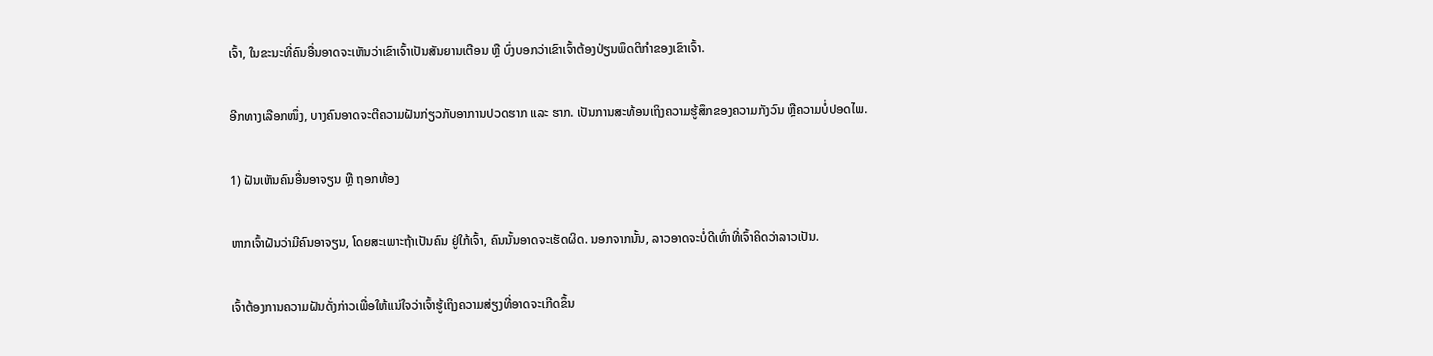ເຈົ້າ, ໃນຂະນະທີ່ຄົນອື່ນອາດຈະເຫັນວ່າເຂົາເຈົ້າເປັນສັນຍານເຕືອນ ຫຼື ບົ່ງບອກວ່າເຂົາເຈົ້າຕ້ອງປ່ຽນພຶດຕິກຳຂອງເຂົາເຈົ້າ.

ອີກທາງເລືອກໜຶ່ງ, ບາງຄົນອາດຈະຕີຄວາມຝັນກ່ຽວກັບອາການປວດຮາກ ແລະ ຮາກ. ເປັນການສະທ້ອນເຖິງຄວາມຮູ້ສຶກຂອງຄວາມກັງວົນ ຫຼືຄວາມບໍ່ປອດໄພ.

1) ຝັນເຫັນຄົນອື່ນອາຈຽນ ຫຼື ຖອກທ້ອງ

ຫາກເຈົ້າຝັນວ່າມີຄົນອາຈຽນ, ໂດຍສະເພາະຖ້າເປັນຄົນ ຢູ່ໃກ້ເຈົ້າ, ຄົນນັ້ນອາດຈະເຮັດຜິດ. ນອກຈາກນັ້ນ, ລາວອາດຈະບໍ່ດີເທົ່າທີ່ເຈົ້າຄິດວ່າລາວເປັນ.

ເຈົ້າຕ້ອງການຄວາມຝັນດັ່ງກ່າວເພື່ອໃຫ້ແນ່ໃຈວ່າເຈົ້າຮູ້ເຖິງຄວາມສ່ຽງທີ່ອາດຈະເກີດຂຶ້ນ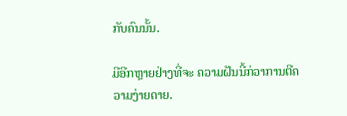ກັບຄົນນັ້ນ.

ມີອີກຫຼາຍຢ່າງທີ່ຈະ ຄວາມຝັນນີ້ກ່ວາການຕີຄວາມງ່າຍດາຍ.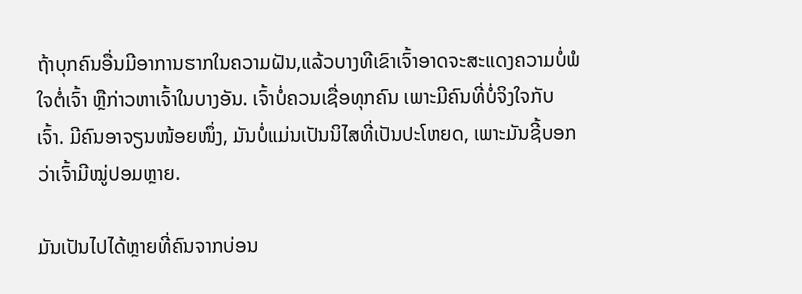ຖ້າບຸກຄົນອື່ນມີອາການຮາກໃນຄວາມຝັນ,ແລ້ວບາງທີເຂົາເຈົ້າອາດຈະສະແດງຄວາມບໍ່ພໍໃຈຕໍ່ເຈົ້າ ຫຼືກ່າວຫາເຈົ້າໃນບາງອັນ. ເຈົ້າບໍ່ຄວນເຊື່ອທຸກຄົນ ເພາະມີຄົນທີ່ບໍ່ຈິງໃຈກັບເຈົ້າ. ມີຄົນອາຈຽນໜ້ອຍໜຶ່ງ, ມັນບໍ່ແມ່ນເປັນນິໄສທີ່ເປັນປະໂຫຍດ, ເພາະມັນຊີ້ບອກວ່າເຈົ້າມີໝູ່ປອມຫຼາຍ.

ມັນເປັນໄປໄດ້ຫຼາຍທີ່ຄົນຈາກບ່ອນ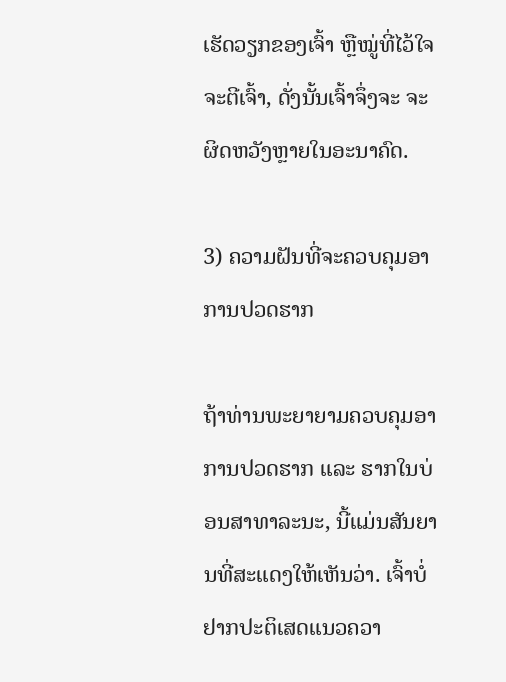ເຮັດວຽກຂອງເຈົ້າ ຫຼືໝູ່ທີ່ໄວ້ໃຈຈະຕີເຈົ້າ, ດັ່ງນັ້ນເຈົ້າຈຶ່ງຈະ ຈະຜິດຫວັງຫຼາຍໃນອະນາຄົດ.

3) ຄວາມຝັນທີ່ຈະຄວບຄຸມອາການປວດຮາກ

ຖ້າທ່ານພະຍາຍາມຄວບຄຸມອາການປວດຮາກ ແລະ ຮາກໃນບ່ອນສາທາລະນະ, ນີ້ແມ່ນສັນຍານທີ່ສະແດງໃຫ້ເຫັນວ່າ. ເຈົ້າບໍ່ຢາກປະຕິເສດແນວຄວາ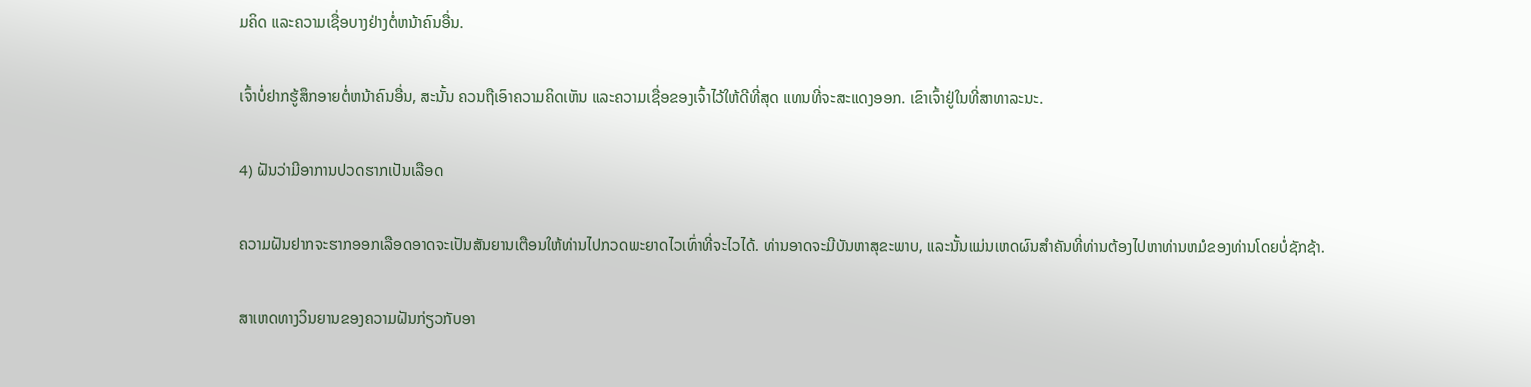ມຄິດ ແລະຄວາມເຊື່ອບາງຢ່າງຕໍ່ຫນ້າຄົນອື່ນ.

ເຈົ້າບໍ່ຢາກຮູ້ສຶກອາຍຕໍ່ຫນ້າຄົນອື່ນ, ສະນັ້ນ ຄວນຖືເອົາຄວາມຄິດເຫັນ ແລະຄວາມເຊື່ອຂອງເຈົ້າໄວ້ໃຫ້ດີທີ່ສຸດ ແທນທີ່ຈະສະແດງອອກ. ເຂົາເຈົ້າຢູ່ໃນທີ່ສາທາລະນະ.

4) ຝັນວ່າມີອາການປວດຮາກເປັນເລືອດ

ຄວາມຝັນຢາກຈະຮາກອອກເລືອດອາດຈະເປັນສັນຍານເຕືອນໃຫ້ທ່ານໄປກວດພະຍາດໄວເທົ່າທີ່ຈະໄວໄດ້. ທ່ານອາດຈະມີບັນຫາສຸຂະພາບ, ແລະນັ້ນແມ່ນເຫດຜົນສໍາຄັນທີ່ທ່ານຕ້ອງໄປຫາທ່ານຫມໍຂອງທ່ານໂດຍບໍ່ຊັກຊ້າ.

ສາເຫດທາງວິນຍານຂອງຄວາມຝັນກ່ຽວກັບອາ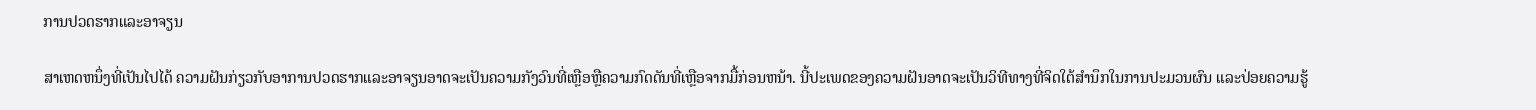ການປວດຮາກແລະອາຈຽນ

ສາເຫດຫນຶ່ງທີ່ເປັນໄປໄດ້ ຄວາມຝັນກ່ຽວກັບອາການປວດຮາກແລະອາຈຽນອາດຈະເປັນຄວາມກັງວົນທີ່ເຫຼືອຫຼືຄວາມກົດດັນທີ່ເຫຼືອຈາກມື້ກ່ອນຫນ້າ. ນີ້ປະເພດຂອງຄວາມຝັນອາດຈະເປັນວິທີທາງທີ່ຈິດໃຕ້ສຳນຶກໃນການປະມວນຜົນ ແລະປ່ອຍຄວາມຮູ້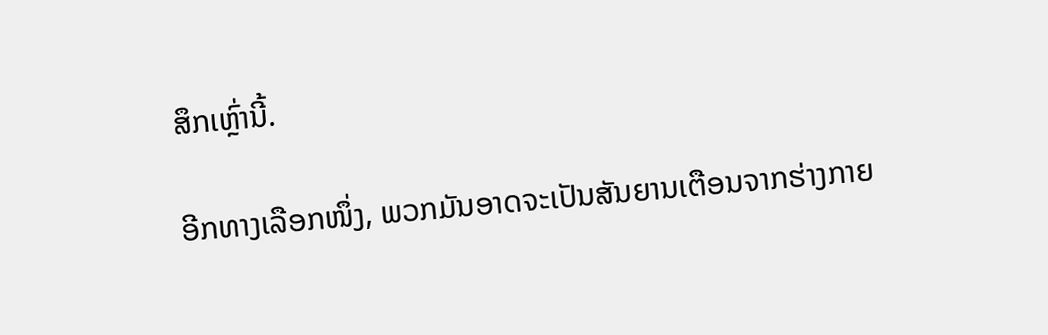ສຶກເຫຼົ່ານີ້.

ອີກທາງເລືອກໜຶ່ງ, ພວກມັນອາດຈະເປັນສັນຍານເຕືອນຈາກຮ່າງກາຍ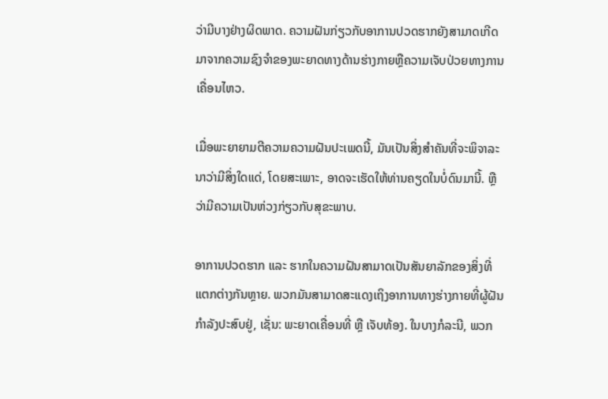ວ່າມີບາງຢ່າງຜິດພາດ. ຄວາມຝັນກ່ຽວກັບອາການປວດຮາກຍັງສາມາດເກີດມາຈາກຄວາມຊົງຈໍາຂອງພະຍາດທາງດ້ານຮ່າງກາຍຫຼືຄວາມເຈັບປ່ວຍທາງການເຄື່ອນໄຫວ.

ເມື່ອພະຍາຍາມຕີຄວາມຄວາມຝັນປະເພດນີ້, ມັນເປັນສິ່ງສໍາຄັນທີ່ຈະພິຈາລະນາວ່າມີສິ່ງໃດແດ່, ໂດຍສະເພາະ, ອາດຈະເຮັດໃຫ້ທ່ານຄຽດໃນບໍ່ດົນມານີ້. ຫຼືວ່າມີຄວາມເປັນຫ່ວງກ່ຽວກັບສຸຂະພາບ.

ອາການປວດຮາກ ແລະ ຮາກໃນຄວາມຝັນສາມາດເປັນສັນຍາລັກຂອງສິ່ງທີ່ແຕກຕ່າງກັນຫຼາຍ. ພວກມັນສາມາດສະແດງເຖິງອາການທາງຮ່າງກາຍທີ່ຜູ້ຝັນກຳລັງປະສົບຢູ່, ເຊັ່ນ: ພະຍາດເຄື່ອນທີ່ ຫຼື ເຈັບທ້ອງ. ໃນບາງກໍລະນີ, ພວກ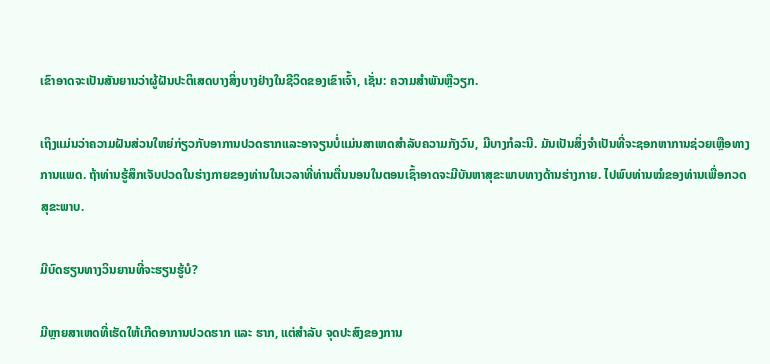ເຂົາອາດຈະເປັນສັນຍານວ່າຜູ້ຝັນປະຕິເສດບາງສິ່ງບາງຢ່າງໃນຊີວິດຂອງເຂົາເຈົ້າ, ເຊັ່ນ: ຄວາມສໍາພັນຫຼືວຽກ.

ເຖິງແມ່ນວ່າຄວາມຝັນສ່ວນໃຫຍ່ກ່ຽວກັບອາການປວດຮາກແລະອາຈຽນບໍ່ແມ່ນສາເຫດສໍາລັບຄວາມກັງວົນ, ມີບາງກໍລະນີ. ມັນເປັນສິ່ງຈໍາເປັນທີ່ຈະຊອກຫາການຊ່ວຍເຫຼືອທາງການແພດ. ຖ້າທ່ານຮູ້ສຶກເຈັບປວດໃນຮ່າງກາຍຂອງທ່ານໃນເວລາທີ່ທ່ານຕື່ນນອນໃນຕອນເຊົ້າອາດຈະມີບັນຫາສຸຂະພາບທາງດ້ານຮ່າງກາຍ. ໄປພົບທ່ານໝໍຂອງທ່ານເພື່ອກວດສຸຂະພາບ.

ມີບົດຮຽນທາງວິນຍານທີ່ຈະຮຽນຮູ້ບໍ?

ມີຫຼາຍສາເຫດທີ່ເຮັດໃຫ້ເກີດອາການປວດຮາກ ແລະ ຮາກ, ແຕ່ສຳລັບ ຈຸດປະສົງຂອງການ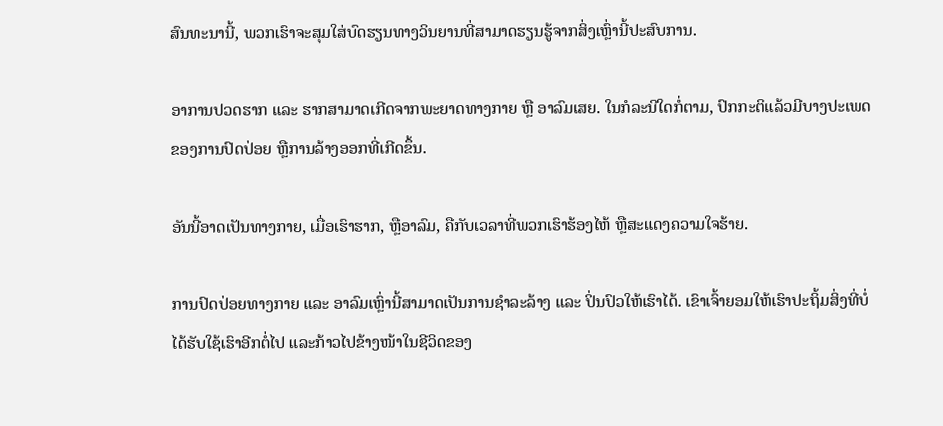ສົນທະນານີ້, ພວກເຮົາຈະສຸມໃສ່ບົດຮຽນທາງວິນຍານທີ່ສາມາດຮຽນຮູ້ຈາກສິ່ງເຫຼົ່ານີ້ປະສົບການ.

ອາການປວດຮາກ ແລະ ຮາກສາມາດເກີດຈາກພະຍາດທາງກາຍ ຫຼື ອາລົມເສຍ. ໃນກໍລະນີໃດກໍ່ຕາມ, ປົກກະຕິແລ້ວມີບາງປະເພດຂອງການປົດປ່ອຍ ຫຼືການລ້າງອອກທີ່ເກີດຂຶ້ນ.

ອັນນີ້ອາດເປັນທາງກາຍ, ເມື່ອເຮົາຮາກ, ຫຼືອາລົມ, ຄືກັບເວລາທີ່ພວກເຮົາຮ້ອງໄຫ້ ຫຼືສະແດງຄວາມໃຈຮ້າຍ.

ການປົດປ່ອຍທາງກາຍ ແລະ ອາລົມເຫຼົ່ານີ້ສາມາດເປັນການຊໍາລະລ້າງ ແລະ ປິ່ນປົວໃຫ້ເຮົາໄດ້. ເຂົາເຈົ້າຍອມໃຫ້ເຮົາປະຖິ້ມສິ່ງທີ່ບໍ່ໄດ້ຮັບໃຊ້ເຮົາອີກຕໍ່ໄປ ແລະກ້າວໄປຂ້າງໜ້າໃນຊີວິດຂອງ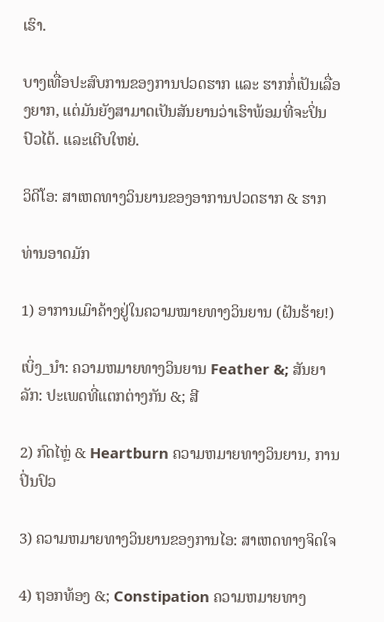ເຮົາ.

ບາງເທື່ອປະສົບການຂອງການປວດຮາກ ແລະ ຮາກກໍ່ເປັນເລື່ອງຍາກ, ແຕ່ມັນຍັງສາມາດເປັນສັນຍານວ່າເຮົາພ້ອມທີ່ຈະປິ່ນປົວໄດ້. ແລະເຕີບໃຫຍ່.

ວິດີໂອ: ສາເຫດທາງວິນຍານຂອງອາການປວດຮາກ & ຮາກ

ທ່ານອາດມັກ

1) ອາການເມົາຄ້າງຢູ່ໃນຄວາມໝາຍທາງວິນຍານ (ຝັນຮ້າຍ!)

ເບິ່ງ_ນຳ: ຄວາມຫມາຍທາງວິນຍານ Feather &; ສັນຍາລັກ: ປະເພດທີ່ແຕກຕ່າງກັນ &; ສີ

2) ກົດໄຫຼ່ & Heartburn ຄວາມຫມາຍທາງວິນຍານ, ການປິ່ນປົວ

3) ຄວາມຫມາຍທາງວິນຍານຂອງການໄອ: ສາເຫດທາງຈິດໃຈ

4) ຖອກທ້ອງ &; Constipation ຄວາມຫມາຍທາງ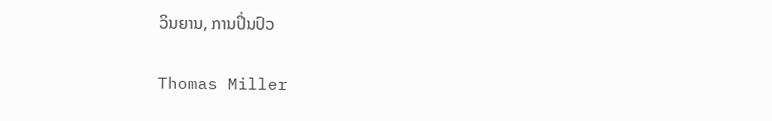ວິນຍານ, ການປິ່ນປົວ

Thomas Miller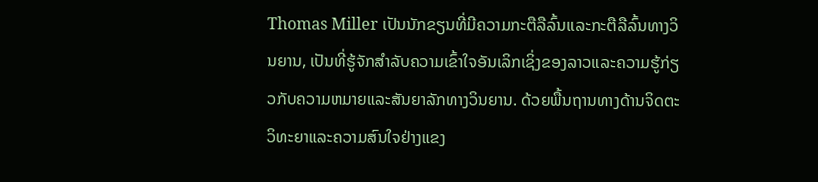Thomas Miller ເປັນນັກຂຽນທີ່ມີຄວາມກະຕືລືລົ້ນແລະກະຕືລືລົ້ນທາງວິນຍານ, ເປັນທີ່ຮູ້ຈັກສໍາລັບຄວາມເຂົ້າໃຈອັນເລິກເຊິ່ງຂອງລາວແລະຄວາມຮູ້ກ່ຽວກັບຄວາມຫມາຍແລະສັນຍາລັກທາງວິນຍານ. ດ້ວຍພື້ນຖານທາງດ້ານຈິດຕະວິທະຍາແລະຄວາມສົນໃຈຢ່າງແຂງ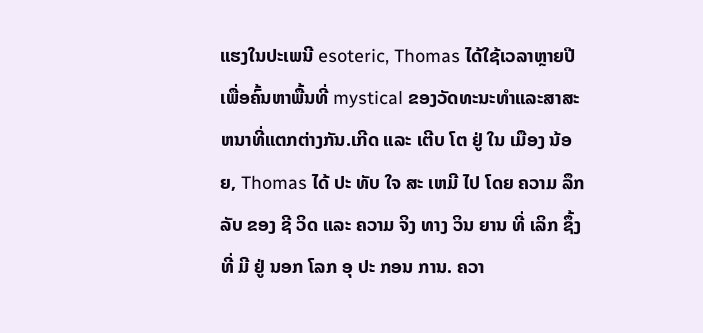ແຮງໃນປະເພນີ esoteric, Thomas ໄດ້ໃຊ້ເວລາຫຼາຍປີເພື່ອຄົ້ນຫາພື້ນທີ່ mystical ຂອງວັດທະນະທໍາແລະສາສະຫນາທີ່ແຕກຕ່າງກັນ.ເກີດ ແລະ ເຕີບ ໂຕ ຢູ່ ໃນ ເມືອງ ນ້ອຍ, Thomas ໄດ້ ປະ ທັບ ໃຈ ສະ ເຫມີ ໄປ ໂດຍ ຄວາມ ລຶກ ລັບ ຂອງ ຊີ ວິດ ແລະ ຄວາມ ຈິງ ທາງ ວິນ ຍານ ທີ່ ເລິກ ຊຶ້ງ ທີ່ ມີ ຢູ່ ນອກ ໂລກ ອຸ ປະ ກອນ ການ. ຄວາ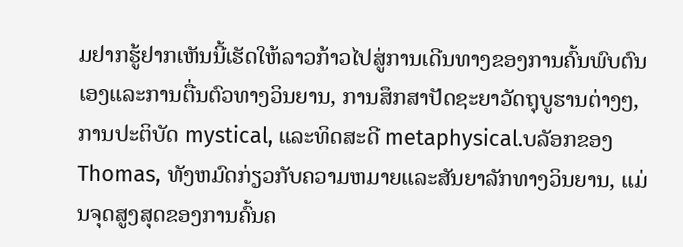ມຢາກຮູ້ຢາກເຫັນນີ້ເຮັດໃຫ້ລາວກ້າວໄປສູ່ການເດີນທາງຂອງການຄົ້ນພົບຕົນເອງແລະການຕື່ນຕົວທາງວິນຍານ, ການສຶກສາປັດຊະຍາວັດຖຸບູຮານຕ່າງໆ, ການປະຕິບັດ mystical, ແລະທິດສະດີ metaphysical.ບລັອກຂອງ Thomas, ທັງຫມົດກ່ຽວກັບຄວາມຫມາຍແລະສັນຍາລັກທາງວິນຍານ, ແມ່ນຈຸດສູງສຸດຂອງການຄົ້ນຄ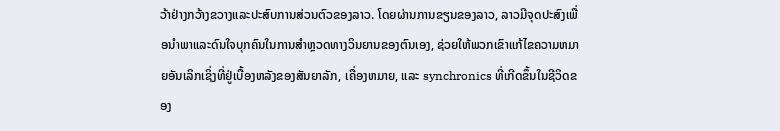ວ້າຢ່າງກວ້າງຂວາງແລະປະສົບການສ່ວນຕົວຂອງລາວ. ໂດຍຜ່ານການຂຽນຂອງລາວ, ລາວມີຈຸດປະສົງເພື່ອນໍາພາແລະດົນໃຈບຸກຄົນໃນການສໍາຫຼວດທາງວິນຍານຂອງຕົນເອງ, ຊ່ວຍໃຫ້ພວກເຂົາແກ້ໄຂຄວາມຫມາຍອັນເລິກເຊິ່ງທີ່ຢູ່ເບື້ອງຫລັງຂອງສັນຍາລັກ, ເຄື່ອງຫມາຍ, ແລະ synchronics ທີ່ເກີດຂຶ້ນໃນຊີວິດຂອງ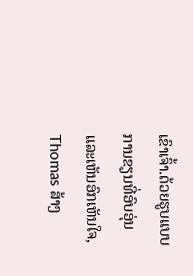ເຂົາເຈົ້າ.ດ້ວຍຮູບແບບການຂຽນທີ່ອົບອຸ່ນແລະເຫັນອົກເຫັນໃຈ, Thomas ສ້າງ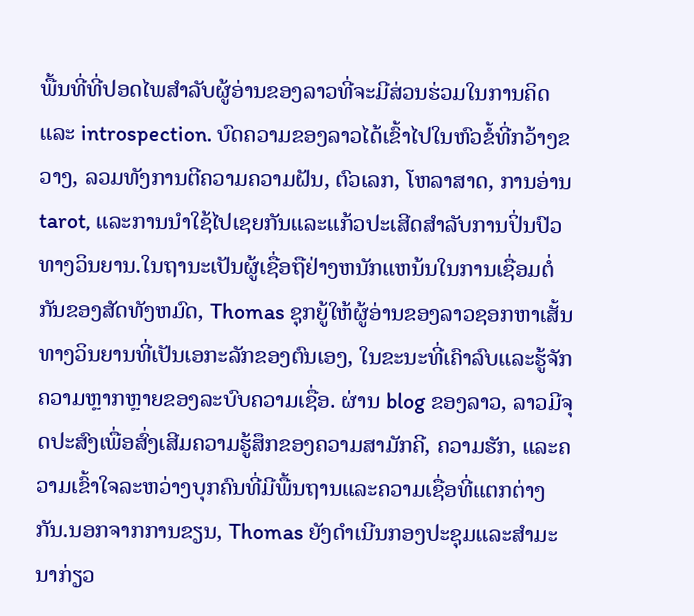ພື້ນທີ່ທີ່ປອດໄພສໍາລັບຜູ້ອ່ານຂອງລາວທີ່ຈະມີສ່ວນຮ່ວມໃນການຄິດແລະ introspection. ບົດຄວາມຂອງລາວໄດ້ເຂົ້າໄປໃນຫົວຂໍ້ທີ່ກວ້າງຂວາງ, ລວມທັງການຕີຄວາມຄວາມຝັນ, ຕົວເລກ, ໂຫລາສາດ, ການອ່ານ tarot, ແລະການນໍາໃຊ້ໄປເຊຍກັນແລະແກ້ວປະເສີດສໍາລັບການປິ່ນປົວທາງວິນຍານ.ໃນຖານະເປັນຜູ້ເຊື່ອຖືຢ່າງຫນັກແຫນ້ນໃນການເຊື່ອມຕໍ່ກັນຂອງສັດທັງຫມົດ, Thomas ຊຸກຍູ້ໃຫ້ຜູ້ອ່ານຂອງລາວຊອກຫາເສັ້ນທາງວິນຍານທີ່ເປັນເອກະລັກຂອງຕົນເອງ, ໃນຂະນະທີ່ເຄົາລົບແລະຮູ້ຈັກຄວາມຫຼາກຫຼາຍຂອງລະບົບຄວາມເຊື່ອ. ຜ່ານ blog ຂອງລາວ, ລາວມີຈຸດປະສົງເພື່ອສົ່ງເສີມຄວາມຮູ້ສຶກຂອງຄວາມສາມັກຄີ, ຄວາມຮັກ, ແລະຄວາມເຂົ້າໃຈລະຫວ່າງບຸກຄົນທີ່ມີພື້ນຖານແລະຄວາມເຊື່ອທີ່ແຕກຕ່າງກັນ.ນອກຈາກການຂຽນ, Thomas ຍັງດໍາເນີນກອງປະຊຸມແລະສໍາມະນາກ່ຽວ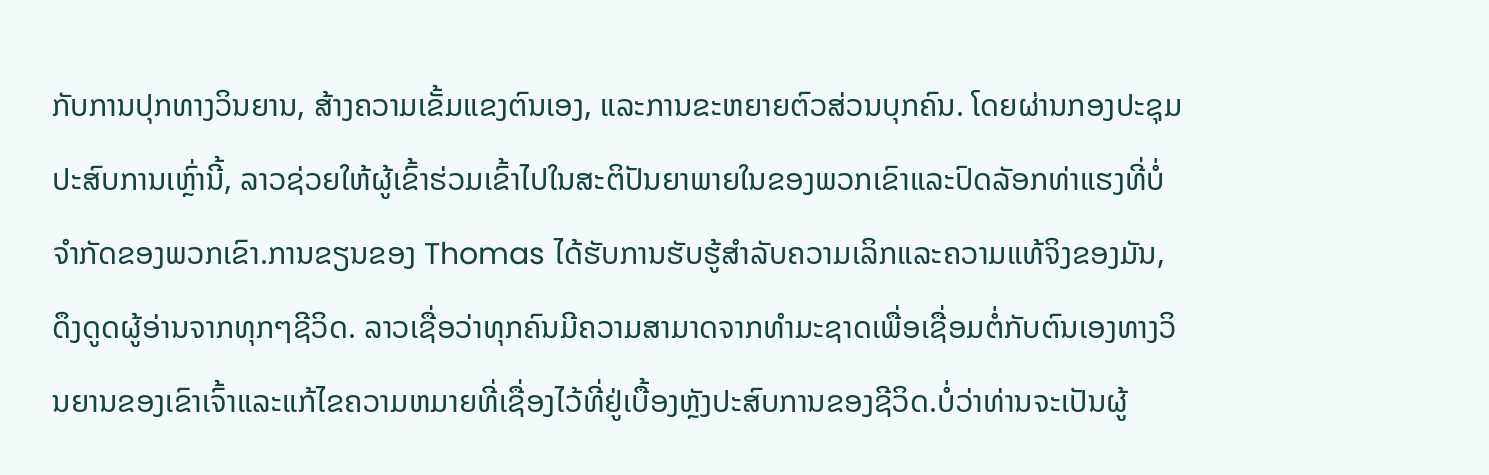ກັບການປຸກທາງວິນຍານ, ສ້າງຄວາມເຂັ້ມແຂງຕົນເອງ, ແລະການຂະຫຍາຍຕົວສ່ວນບຸກຄົນ. ໂດຍຜ່ານກອງປະຊຸມປະສົບການເຫຼົ່ານີ້, ລາວຊ່ວຍໃຫ້ຜູ້ເຂົ້າຮ່ວມເຂົ້າໄປໃນສະຕິປັນຍາພາຍໃນຂອງພວກເຂົາແລະປົດລັອກທ່າແຮງທີ່ບໍ່ຈໍາກັດຂອງພວກເຂົາ.ການຂຽນຂອງ Thomas ໄດ້ຮັບການຮັບຮູ້ສໍາລັບຄວາມເລິກແລະຄວາມແທ້ຈິງຂອງມັນ, ດຶງດູດຜູ້ອ່ານຈາກທຸກໆຊີວິດ. ລາວເຊື່ອວ່າທຸກຄົນມີຄວາມສາມາດຈາກທໍາມະຊາດເພື່ອເຊື່ອມຕໍ່ກັບຕົນເອງທາງວິນຍານຂອງເຂົາເຈົ້າແລະແກ້ໄຂຄວາມຫມາຍທີ່ເຊື່ອງໄວ້ທີ່ຢູ່ເບື້ອງຫຼັງປະສົບການຂອງຊີວິດ.ບໍ່ວ່າທ່ານຈະເປັນຜູ້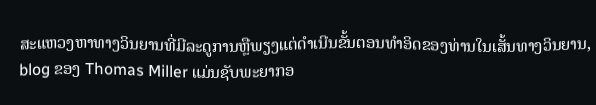ສະແຫວງຫາທາງວິນຍານທີ່ມີລະດູການຫຼືພຽງແຕ່ດໍາເນີນຂັ້ນຕອນທໍາອິດຂອງທ່ານໃນເສັ້ນທາງວິນຍານ, blog ຂອງ Thomas Miller ແມ່ນຊັບພະຍາກອ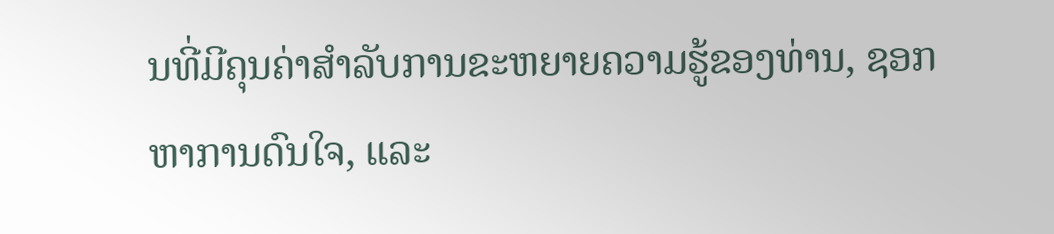ນທີ່ມີຄຸນຄ່າສໍາລັບການຂະຫຍາຍຄວາມຮູ້ຂອງທ່ານ, ຊອກຫາການດົນໃຈ, ແລະ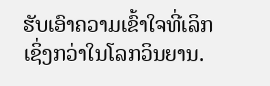ຮັບເອົາຄວາມເຂົ້າໃຈທີ່ເລິກເຊິ່ງກວ່າໃນໂລກວິນຍານ.